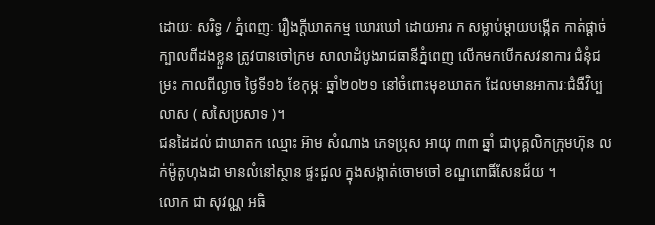ដោយៈ សរិទ្ធ / ភ្នំពេញៈ រឿងក្ដីឃាតកម្ម ឃោរឃៅ ដោយអារ ក សម្លាប់ម្ដាយបង្កើត កាត់ផ្ដាច់ក្បាលពីដងខ្លួន ត្រូវបានចៅក្រម សាលាដំបូងរាជធានីភ្នំពេញ លើកមកបើកសវនាការ ជំនុំជម្រះ កាលពីល្ងាច ថ្ងៃទី១៦ ខែកុម្ភៈ ឆ្នាំ២០២១ នៅចំពោះមុខឃាតក ដែលមានអាការៈជំងឺវិប្បលាស ( សសៃប្រសាទ )។
ជនដៃដល់ ជាឃាតក ឈ្មោះ អ៊ាម សំណាង ភេទប្រុស អាយុ ៣៣ ឆ្នាំ ជាបុគ្គលិកក្រុមហ៊ុន លក់ម៉ូតូហុងដា មានលំនៅស្ថាន ផ្ទះជួល ក្នុងសង្កាត់ចោមចៅ ខណ្ឌពោធិ៍សែនជ័យ ។
លោក ជា សុវណ្ណ អធិ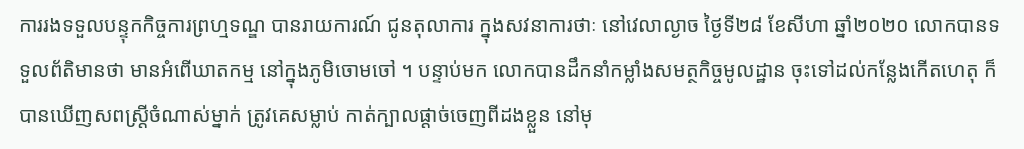ការរងទទួលបន្ទុកកិច្ចការព្រហ្មទណ្ឌ បានរាយការណ៍ ជូនតុលាការ ក្នុងសវនាការថាៈ នៅវេលាល្ងាច ថ្ងៃទី២៨ ខែសីហា ឆ្នាំ២០២០ លោកបានទទួលព័តិមានថា មានអំពើឃាតកម្ម នៅក្នុងភូមិចោមចៅ ។ បន្ទាប់មក លោកបានដឹកនាំកម្លាំងសមត្ថកិច្ចមូលដ្ឋាន ចុះទៅដល់កន្លែងកើតហេតុ ក៏បានឃើញសពស្ត្រីចំណាស់ម្នាក់ ត្រូវគេសម្លាប់ កាត់ក្បាលផ្ដាច់ចេញពីដងខ្លួន នៅមុ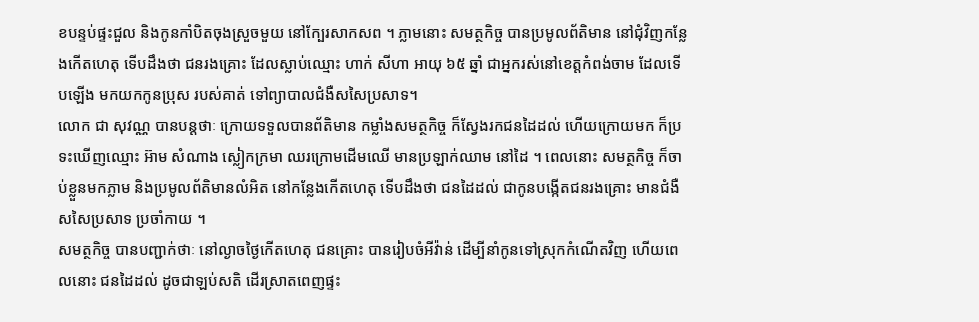ខបន្ទប់ផ្ទះជួល និងកូនកាំបិតចុងស្រួចមួយ នៅក្បែរសាកសព ។ ភ្លាមនោះ សមត្ថកិច្ច បានប្រមូលព័តិមាន នៅជុំវិញកន្លែងកើតហេតុ ទើបដឹងថា ជនរងគ្រោះ ដែលស្លាប់ឈ្មោះ ហាក់ សីហា អាយុ ៦៥ ឆ្នាំ ជាអ្នករស់នៅខេត្តកំពង់ចាម ដែលទើបឡើង មកយកកូនប្រុស របស់គាត់ ទៅព្យាបាលជំងឺសសៃប្រសាទ។
លោក ជា សុវណ្ណ បានបន្តថាៈ ក្រោយទទួលបានព័តិមាន កម្លាំងសមត្ថកិច្ច ក៏ស្វែងរកជនដៃដល់ ហើយក្រោយមក ក៏ប្រទះឃើញឈ្មោះ អ៊ាម សំណាង ស្លៀកក្រមា ឈរក្រោមដើមឈើ មានប្រឡាក់ឈាម នៅដៃ ។ ពេលនោះ សមត្ថកិច្ច ក៏ចាប់ខ្លួនមកភ្លាម និងប្រមូលព័តិមានលំអិត នៅកន្លែងកើតហេតុ ទើបដឹងថា ជនដៃដល់ ជាកូនបង្កើតជនរងគ្រោះ មានជំងឺសសៃប្រសាទ ប្រចាំកាយ ។
សមត្ថកិច្ច បានបញ្ជាក់ថាៈ នៅល្ងាចថ្ងៃកើតហេតុ ជនគ្រោះ បានរៀបចំអីវ៉ាន់ ដើម្បីនាំកូនទៅស្រុកកំណើតវិញ ហើយពេលនោះ ជនដៃដល់ ដូចជាឡប់សតិ ដើរស្រាតពេញផ្ទះ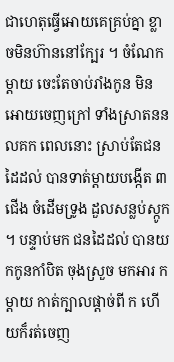ជាហេតុធ្វើអោយគេគ្រប់គ្នា ខ្លាចមិនហ៊ាននៅក្បែរ ។ ចំណែកម្ដាយ ចេះតែចាប់រាំងកូន មិនអោយចេញក្រៅ ទាំងស្រាតននលគក ពេលនោះ ស្រាប់តែជនដៃដល់ បានទាត់ម្ដាយបង្កើត ៣ ជើង ចំដើមទ្រូង ដួលសន្លប់ស្កូក ។ បន្ទាប់មក ជនដៃដល់ បានយកកូនកាំបិត ចុងស្រួច មកអារ ក ម្ដាយ កាត់ក្បាលផ្ដាច់ពី ក ហើយក៏រត់ចេញ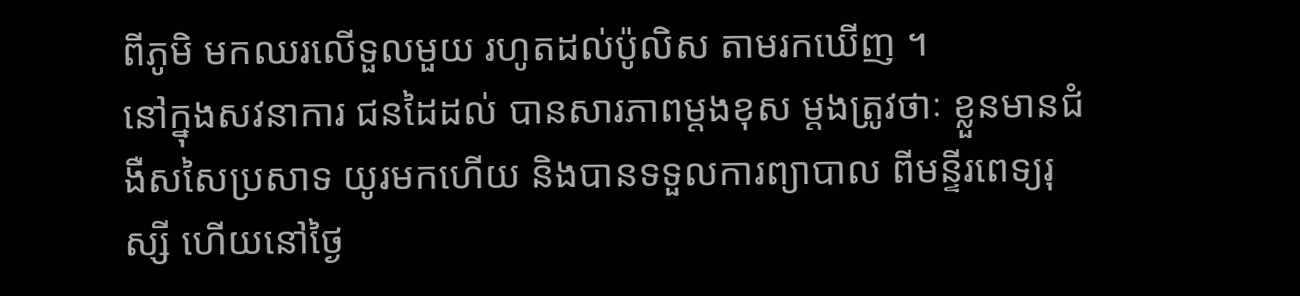ពីភូមិ មកឈរលើទួលមួយ រហូតដល់ប៉ូលិស តាមរកឃើញ ។
នៅក្នុងសវនាការ ជនដៃដល់ បានសារភាពម្ដងខុស ម្ដងត្រូវថាៈ ខ្លួនមានជំងឺសសៃប្រសាទ យូរមកហើយ និងបានទទួលការព្យាបាល ពីមន្ទីរពេទ្យរុស្សី ហើយនៅថ្ងៃ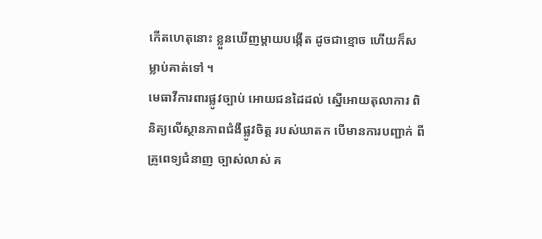កើតហេតុនោះ ខ្លួនឃើញម្ដាយបង្កើត ដូចជាខ្មោច ហើយក៏សម្លាប់គាត់ទៅ ។
មេធាវីការពារផ្លូវច្បាប់ អោយជនដៃដល់ ស្នើអោយតុលាការ ពិនិត្យលើស្ថានភាពជំងឺផ្លូវចិត្ត របស់ឃាតក បើមានការបញ្ជាក់ ពីគ្រូពេទ្យជំនាញ ច្បាស់លាស់ គ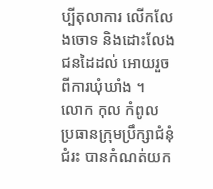ប្បីតុលាការ លើកលែងចោទ និងដោះលែងជនដៃដល់ អោយរួចពីការឃុំឃាំង ។
លោក កុល កំពូល ប្រធានក្រុមប្រឹក្សាជំនុំជំរះ បានកំណត់យក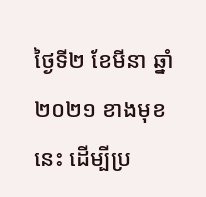ថ្ងៃទី២ ខែមីនា ឆ្នាំ២០២១ ខាងមុខនេះ ដើម្បីប្រ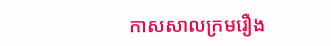កាសសាលក្រមរឿង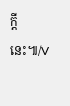ក្ដីនេះ៕/V